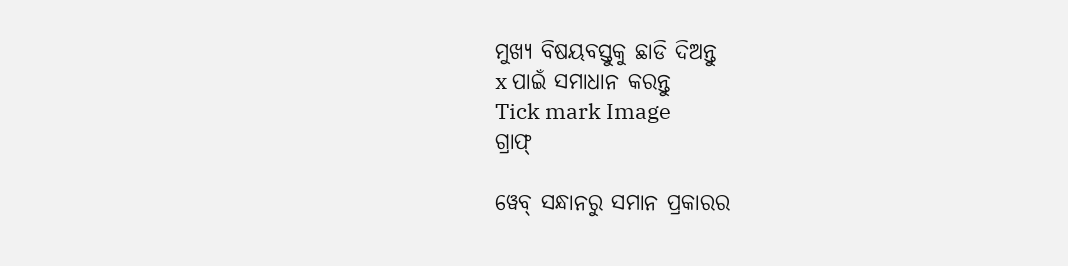ମୁଖ୍ୟ ବିଷୟବସ୍ତୁକୁ ଛାଡି ଦିଅନ୍ତୁ
x ପାଇଁ ସମାଧାନ କରନ୍ତୁ
Tick mark Image
ଗ୍ରାଫ୍

ୱେବ୍ ସନ୍ଧାନରୁ ସମାନ ପ୍ରକାରର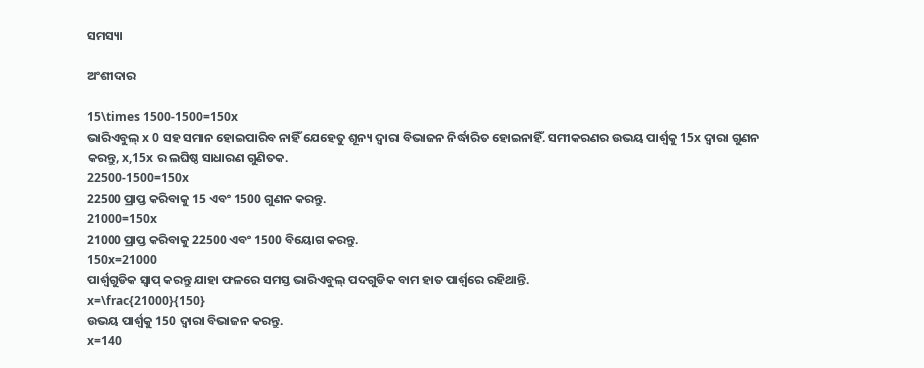ସମସ୍ୟା

ଅଂଶୀଦାର

15\times 1500-1500=150x
ଭାରିଏବୁଲ୍‌ x 0 ସହ ସମାନ ହୋଇପାରିବ ନାହିଁ ଯେହେତୁ ଶୂନ୍ୟ ଦ୍ୱାରା ବିଭାଜନ ନିର୍ଦ୍ଧାରିତ ହୋଇନାହିଁ. ସମୀକରଣର ଉଭୟ ପାର୍ଶ୍ୱକୁ 15x ଦ୍ୱାରା ଗୁଣନ କରନ୍ତୁ, x,15x ର ଲଘିଷ୍ଠ ସାଧାରଣ ଗୁଣିତକ.
22500-1500=150x
22500 ପ୍ରାପ୍ତ କରିବାକୁ 15 ଏବଂ 1500 ଗୁଣନ କରନ୍ତୁ.
21000=150x
21000 ପ୍ରାପ୍ତ କରିବାକୁ 22500 ଏବଂ 1500 ବିୟୋଗ କରନ୍ତୁ.
150x=21000
ପାର୍ଶ୍ୱଗୁଡିକ ସ୍ୱାପ୍‌ କରନ୍ତୁ ଯାହା ଫଳରେ ସମସ୍ତ ଭାରିଏବୁଲ୍ ପଦଗୁଡିକ ବାମ ହାତ ପାର୍ଶ୍ୱରେ ରହିଥାନ୍ତି.
x=\frac{21000}{150}
ଉଭୟ ପାର୍ଶ୍ୱକୁ 150 ଦ୍ୱାରା ବିଭାଜନ କରନ୍ତୁ.
x=140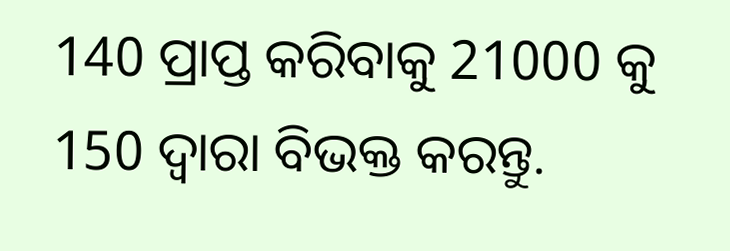140 ପ୍ରାପ୍ତ କରିବାକୁ 21000 କୁ 150 ଦ୍ୱାରା ବିଭକ୍ତ କରନ୍ତୁ.